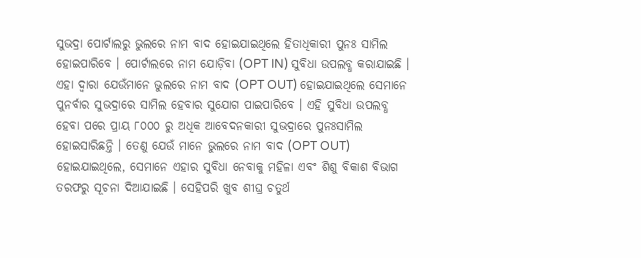ସୁଭଦ୍ରା ପୋର୍ଟାଲରୁ ଭୁଲରେ ନାମ ବାଦ ହୋଇଯାଇଥିଲେ ହିତାଧିକାରୀ ପୁନଃ ସାମିଲ ହୋଇପାରିବେ । ପୋର୍ଟାଲରେ ନାମ ଯୋଡ଼ିବା (OPT IN) ସୁବିଧା ଉପଲବ୍ଧ କରାଯାଇଛି । ଏହା ଦ୍ୱାରା ଯେଉଁମାନେ ଭୁଲରେ ନାମ ବାଦ (OPT OUT) ହୋଇଯାଇଥିଲେ ସେମାନେ ପୁନର୍ବାର ସୁଭଦ୍ରାରେ ସାମିଲ ହେବାର ସୁଯୋଗ ପାଇପାରିବେ । ଏହି ସୁବିଧା ଉପଲବ୍ଧ ହେବା ପରେ ପ୍ରାୟ ୮୦୦୦ ରୁ ଅଧିକ ଆବେଦନକାରୀ ସୁଭଦ୍ରାରେ ପୁନଃସାମିଲ ହୋଇସାରିଛନ୍ତି । ତେଣୁ ଯେଉଁ ମାନେ ଭୁଲରେ ନାମ ବାଦ (OPT OUT) ହୋଇଯାଇଥିଲେ, ସେମାନେ ଏହାର ସୁବିଧା ନେବାକୁ ମହିଳା ଏବଂ ଶିଶୁ ବିକାଶ ବିଭାଗ ତରଫରୁ ସୂଚନା ଦିଆଯାଇଛି । ସେହିପରି ଖୁବ ଶୀଘ୍ର ଚତୁର୍ଥ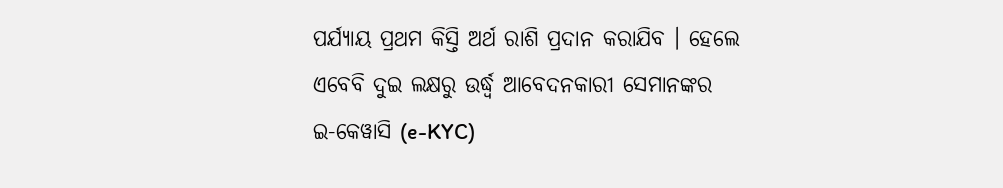ପର୍ଯ୍ୟାୟ ପ୍ରଥମ କିସ୍ତି ଅର୍ଥ ରାଶି ପ୍ରଦାନ କରାଯିବ । ହେଲେ ଏବେବି ଦୁଇ ଲକ୍ଷରୁ ଉର୍ଦ୍ଧ୍ୱ ଆବେଦନକାରୀ ସେମାନଙ୍କର ଇ-କେୱାସି (e-KYC)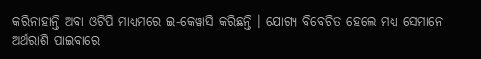କରିନାହାନ୍ତି ଅବା ଓଟିପି ମାଧ୍ୟମରେ ଇ-କେୱାସି କରିଛନ୍ତି । ଯୋଗ୍ୟ ବିବେଚିତ ହେଲେ ମଧ୍ୟ ସେମାନେ ଅର୍ଥରାଶି ପାଇବାରେ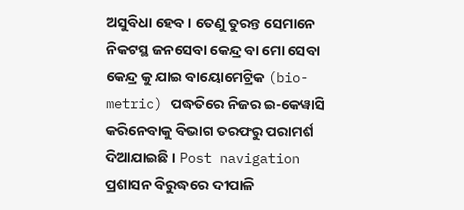ଅସୁବିଧା ହେବ । ତେଣୁ ତୁରନ୍ତ ସେମାନେ ନିକଟସ୍ଥ ଜନସେବା କେନ୍ଦ୍ର ବା ମୋ ସେବା କେନ୍ଦ୍ର କୁ ଯାଇ ବାୟୋମେଟ୍ରିକ (bio-metric) ପଦ୍ଧତିରେ ନିଜର ଇ-କେୱାସି କରିନେବାକୁ ବିଭାଗ ତରଫରୁ ପରାମର୍ଶ ଦିଆଯାଇଛି । Post navigation ପ୍ରଶାସନ ବିରୁଦ୍ଧରେ ଦୀପାଳି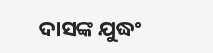ଦାସଙ୍କ ଯୁଦ୍ଧଂ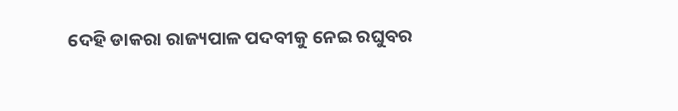ଦେହି ଡାକରା ରାଜ୍ୟପାଳ ପଦବୀକୁ ନେଇ ରଘୁବର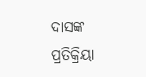ଦାସଙ୍କ ପ୍ରତିକ୍ରିୟା